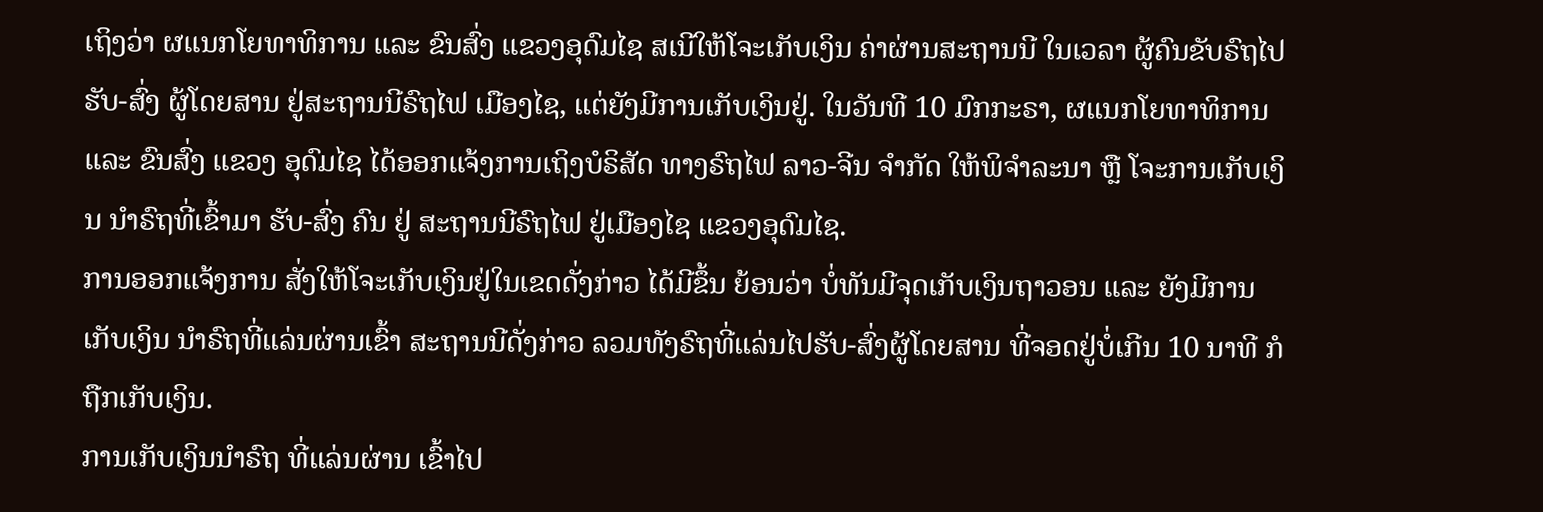ເຖິງວ່າ ຜແນກໂຍທາທິການ ແລະ ຂົນສົ່ງ ແຂວງອຸດົມໄຊ ສເນີໃຫ້ໂຈະເກັບເງິນ ຄ່າຜ່ານສະຖານນີ ໃນເວລາ ຜູ້ຄົນຂັບຣົຖໄປ ຮັບ-ສົ່ງ ຜູ້ໂດຍສານ ຢູ່ສະຖານນີຣົຖໄຟ ເມືອງໄຊ, ແຕ່ຍັງມີການເກັບເງິນຢູ່. ໃນວັນທີ 10 ມົກກະຣາ, ຜແນກໂຍທາທິການ ແລະ ຂົນສົ່ງ ແຂວງ ອຸດົມໄຊ ໄດ້ອອກແຈ້ງການເຖິງບໍຣິສັດ ທາງຣົຖໄຟ ລາວ-ຈີນ ຈຳກັດ ໃຫ້ພິຈຳລະນາ ຫຼື ໂຈະການເກັບເງິນ ນຳຣົຖທີ່ເຂົ້າມາ ຮັບ-ສົ່ງ ຄົນ ຢູ່ ສະຖານນີຣົຖໄຟ ຢູ່ເມືອງໄຊ ແຂວງອຸດົມໄຊ.
ການອອກແຈ້ງການ ສັ່ງໃຫ້ໂຈະເກັບເງິນຢູ່ໃນເຂດດັ່ງກ່າວ ໄດ້ມີຂຶ້ນ ຍ້ອນວ່າ ບໍ່ທັນມີຈຸດເກັບເງິນຖາວອນ ແລະ ຍັງມີການເກັບເງິນ ນຳຣົຖທີ່ແລ່ນຜ່ານເຂົ້າ ສະຖານນີດັ່ງກ່າວ ລວມທັງຣົຖທີ່ແລ່ນໄປຮັບ-ສົ່ງຜູ້ໂດຍສານ ທີ່ຈອດຢູ່ບໍ່ເກີນ 10 ນາທີ ກໍຖືກເກັບເງິນ.
ການເກັບເງິນນຳຣົຖ ທີ່ແລ່ນຜ່ານ ເຂົ້າໄປ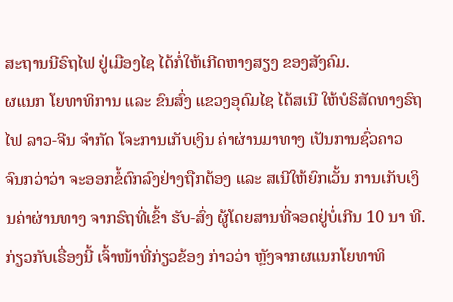ສະຖານນີຣົຖໄຟ ຢູ່ເມືອງໄຊ ໄດ້ກໍ່ໃຫ້ເກີດຫາງສຽງ ຂອງສັງຄົມ.
ຜແນກ ໂຍທາທິການ ແລະ ຂົນສົ່ງ ແຂວງອຸດົມໄຊ ໄດ້ສເນີ ໃຫ້ບໍຣິສັດທາງຣົຖໄຟ ລາວ-ຈີນ ຈຳກັດ ໂຈະການເກັບເງິນ ຄ່າຜ່ານມາທາງ ເປັນການຊົ່ວຄາວ ຈົນກວ່າວ່າ ຈະອອກຂໍ້ຕົກລົງຢ່າງຖືກຕ້ອງ ແລະ ສເນີໃຫ້ຍົກເວັ້ນ ການເກັບເງິນຄ່າຜ່ານທາງ ຈາກຣົຖທີ່ເຂົ້າ ຮັບ-ສົ່ງ ຜູ້ໂດຍສານທີ່ຈອດຢູ່ບໍ່ເກີນ 10 ນາ ທີ.
ກ່ຽວກັບເຣື່ອງນີ້ ເຈົ້າໜ້າທີ່ກ່ຽວຂ້ອງ ກ່າວວ່າ ຫຼັງຈາກຜແນກໂຍທາທິ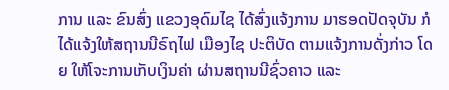ການ ແລະ ຂົນສົ່ງ ແຂວງອຸດົມໄຊ ໄດ້ສົ່ງແຈ້ງການ ມາຮອດປັດຈຸບັນ ກໍໄດ້ແຈ້ງໃຫ້ສຖານນີຣົຖໄຟ ເມືອງໄຊ ປະຕິບັດ ຕາມແຈ້ງການດັ່ງກ່າວ ໂດຍ ໃຫ້ໂຈະການເກັບເງິນຄ່າ ຜ່ານສຖານນີຊົ່ວຄາວ ແລະ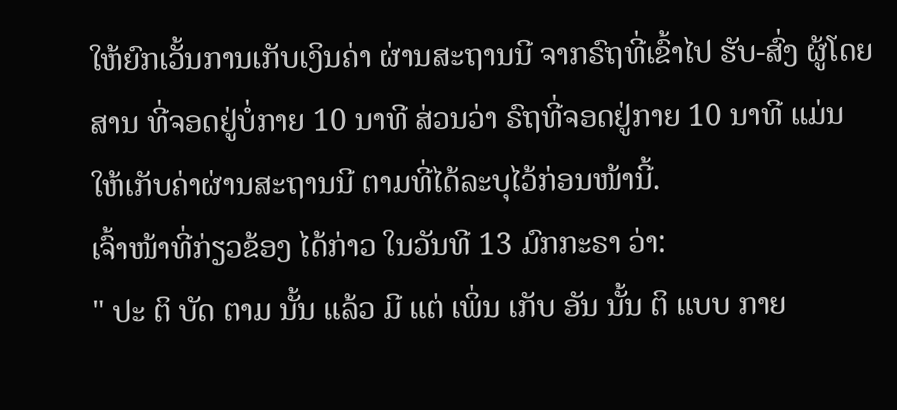ໃຫ້ຍົກເວັ້ນການເກັບເງິນຄ່າ ຜ່ານສະຖານນີ ຈາກຣົຖທີ່ເຂົ້າໄປ ຮັບ-ສົ່ງ ຜູ້ໂດຍສານ ທີ່ຈອດຢູ່ບໍ່ກາຍ 10 ນາທີ ສ່ວນວ່າ ຣົຖທີ່ຈອດຢູ່ກາຍ 10 ນາທີ ແມ່ນໃຫ້ເກັບຄ່າຜ່ານສະຖານນີ ຕາມທີ່ໄດ້ລະບຸໄວ້ກ່ອນໜ້ານີ້.
ເຈົ້າໜ້າທີ່ກ່ຽວຂ້ອງ ໄດ້ກ່າວ ໃນວັນທີ 13 ມົກກະຣາ ວ່າ:
" ປະ ຕິ ບັດ ຕາມ ນັ້ນ ແລ້ວ ມີ ແຕ່ ເພິ່ນ ເກັບ ອັນ ນັ້ນ ຕິ ແບບ ກາຍ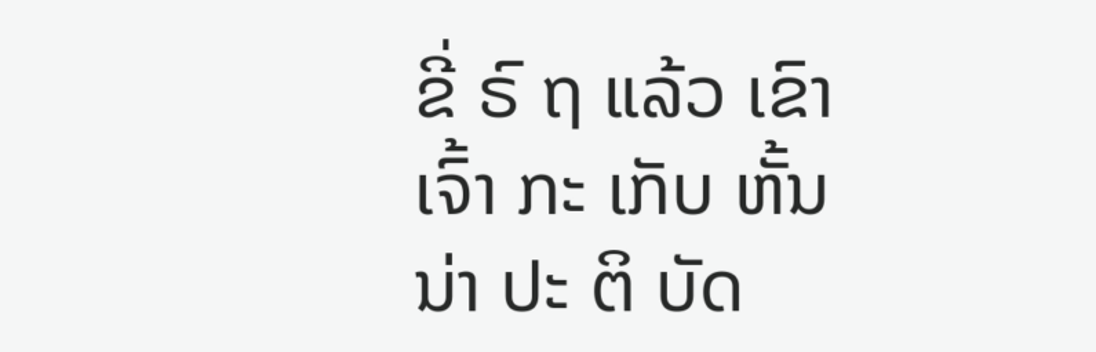ຂີ່ ຣົ ຖ ແລ້ວ ເຂົາ ເຈົ້າ ກະ ເກັບ ຫັ້ນ ນ່າ ປະ ຕິ ບັດ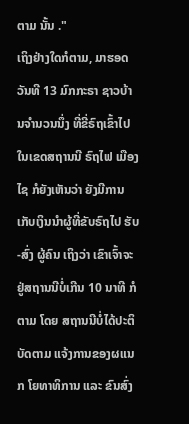ຕາມ ນັ້ນ ."
ເຖິງຢ່າງໃດກໍຕາມ, ມາຮອດວັນທີ 13 ມົກກະຣາ ຊາວບ້ານຈຳນວນນຶ່ງ ທີ່ຂີ່ຣົຖເຂົ້າໄປໃນເຂດສຖານນີ ຣົຖໄຟ ເມືອງໄຊ ກໍຍັງເຫັນວ່າ ຍັງມີການເກັບເງິນນຳຜູ້ທີ່ຂັບຣົຖໄປ ຮັບ-ສົ່ງ ຜູ້ຄົນ ເຖິງວ່າ ເຂົາເຈົ້າຈະຢູ່ສຖານນີບໍ່ເກີນ 10 ນາທີ ກໍຕາມ ໂດຍ ສຖານນີບໍ່ໄດ້ປະຕິບັດຕາມ ແຈ້ງການຂອງຜແນກ ໂຍທາທິການ ແລະ ຂົນສົ່ງ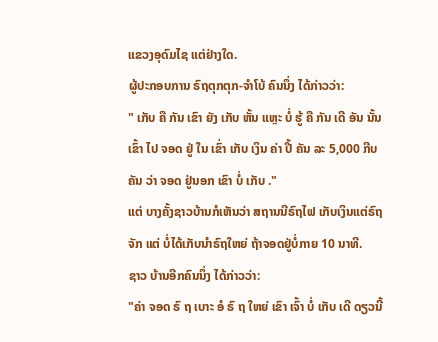ແຂວງອຸດົມໄຊ ແຕ່ຢ່າງໃດ.
ຜູ້ປະກອບການ ຣົຖຕຸກຕຸກ-ຈຳໂບ້ ຄົນນຶ່ງ ໄດ້ກ່າວວ່າ:
" ເກັບ ຄື ກັນ ເຂົາ ຍັງ ເກັບ ຫັ້ນ ແຫຼະ ບໍ່ ຮູ້ ຄື ກັນ ເດີ ອັນ ນັ້ນ ເຂົ້າ ໄປ ຈອດ ຢູ່ ໃນ ເຂົ່າ ເກັບ ເງິນ ຄ່າ ປີ້ ຄັນ ລະ 5,000 ກີບ ຄັນ ວ່າ ຈອດ ຢູ່ນອກ ເຂົາ ບໍ່ ເກັບ ."
ແຕ່ ບາງຄັ້ງຊາວບ້ານກໍເຫັນວ່າ ສຖານນີຣົຖໄຟ ເກັບເງິນແຕ່ຣົຖຈັກ ແຕ່ ບໍ່ໄດ້ເກັບນຳຣົຖໃຫຍ່ ຖ້າຈອດຢູ່ບໍ່ກາຍ 10 ນາທີ.
ຊາວ ບ້ານອີກຄົນນຶ່ງ ໄດ້ກ່າວວ່າ:
"ຄ່າ ຈອດ ຣົ ຖ ເບາະ ອໍ ຣົ ຖ ໃຫຍ່ ເຂົາ ເຈົ້າ ບໍ່ ເກັບ ເດີ ດຽວນີ້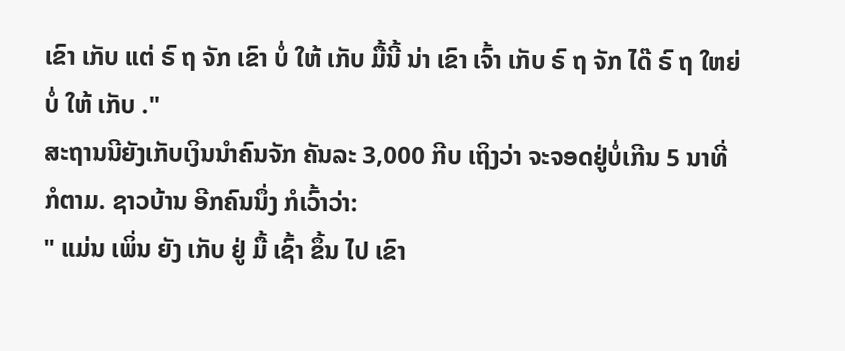ເຂົາ ເກັບ ແຕ່ ຣົ ຖ ຈັກ ເຂົາ ບໍ່ ໃຫ້ ເກັບ ມື້ນີ້ ນ່າ ເຂົາ ເຈົ້າ ເກັບ ຣົ ຖ ຈັກ ໄດ໊ ຣົ ຖ ໃຫຍ່ບໍ່ ໃຫ້ ເກັບ ."
ສະຖານນີຍັງເກັບເງິນນຳຄົນຈັກ ຄັນລະ 3,000 ກີບ ເຖິງວ່າ ຈະຈອດຢູ່ບໍ່ເກີນ 5 ນາທີ່ ກໍຕາມ. ຊາວບ້ານ ອີກຄົນນຶ່ງ ກໍເວົ້າວ່າ:
" ແມ່ນ ເພິ່ນ ຍັງ ເກັບ ຢູ່ ມື້ ເຊົ້າ ຂຶ້ນ ໄປ ເຂົາ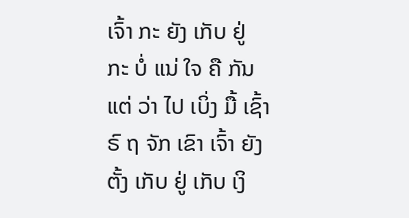ເຈົ້າ ກະ ຍັງ ເກັບ ຢູ່ ກະ ບໍ່ ແນ່ ໃຈ ຄື ກັນ ແຕ່ ວ່າ ໄປ ເບິ່ງ ມື້ ເຊົ້າ ຣົ ຖ ຈັກ ເຂົາ ເຈົ້າ ຍັງ ຕັ້ງ ເກັບ ຢູ່ ເກັບ ເງິ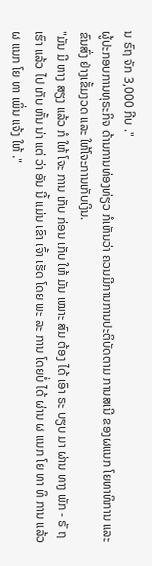ນ ຣົຖ ຈັກ 3,000 ກີບ ."
ຜູ້ປະກອບການທຸຣະກິຈ ດ້ານການທ່ອງທ່ຽວ ກໍເຫັນວ່າ ຄວນມີການການປະຕິບັດຕາມ ການສເນີ ຂອງຜແນກ ໂຍທາທິການ ແລະ ຂົນສົ່ງ ຢ່າງເຂັ້ມງວດ ແລະ ໃຫ້ໂຈະການເກັບເງິນ.
"ມັນ ມີ ຫາງ ສຽງ ແລ້ວ ກໍ ໃຫ້ ໂຈະ ການ ເກັບ ກ່ອນ ເກັບ ໃຫ້ ມັນ ເໝາະ ສົມ ຕ້ອງ ໄດ້ ເອົາ ຣະ ບຽບ ມາ ຜ່ານ ທາງ ພັກ - ຣັ ຖເຮົາ ແລ້ວ ໄປ ເກັບ ຫັ້ນ ນ່າ ແຕ່ ວ່າ ອັນ ນີ້ ແມ່ນ ເຂົາ ເຈົ້າ ເຮັດ ໂດຍ ພະ ລະ ການ ໂດຍບໍ່ ໄດ້ ຜ່ານ ຜ ແນກ ໂຍ ທາ ທິ ການ ແລ້ວ ຜ ແນກ ໂຍ ທາ ເພິ່ນ ແຈ້ງ ໃຫ້ ."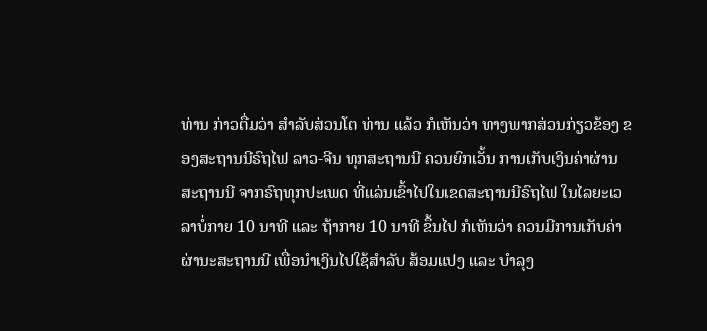ທ່ານ ກ່າວຕື່ມວ່າ ສຳລັບສ່ວນໂຕ ທ່ານ ແລ້ວ ກໍເຫັນວ່າ ທາງພາກສ່ວນກ່ຽວຂ້ອງ ຂອງສະຖານນີຣົຖໄຟ ລາວ-ຈີນ ທຸກສະຖານນີ ຄວນຍົກເວັ້ນ ການເກັບເງິນຄ່າຜ່ານສະຖານນີ ຈາກຣົຖທຸກປະເພດ ທີ່ແລ່ນເຂົ້າໄປໃນເຂດສະຖານນີຣົຖໄຟ ໃນໄລຍະເວລາບໍ່ກາຍ 10 ນາທີ ແລະ ຖ້າກາຍ 10 ນາທີ ຂຶ້ນໄປ ກໍເຫັນວ່າ ຄວນມີການເກັບຄ່າຜ່ານະສະຖານນີ ເພື່ອນຳເງິນໄປໃຊ້ສຳລັບ ສ້ອມແປງ ແລະ ບຳລຸງ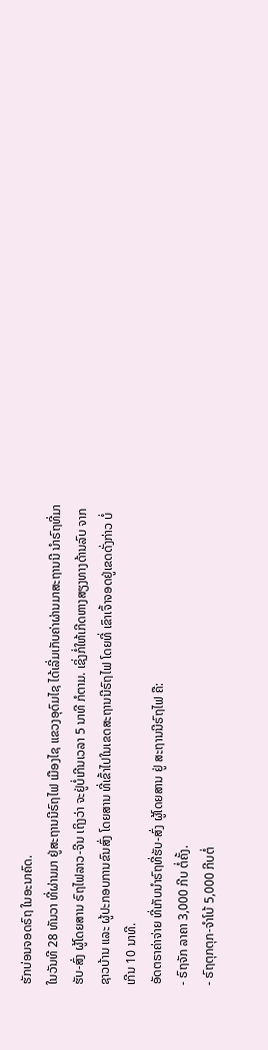ຮັກບ່ອນຈອດຣົຖ ໃນອະນາຄົດ.
ໃນວັນທີ 28 ທັນວາ ທີ່ຜ່ານມາ ຢູ່ສະຖານນີຣົຖໄຟ ເມືອງໄຊ ແຂວງອຸດົມໄຊ ໄດ້ເລີ່ມເກັບຄ່າຜ່ານມາສະຖານນີ ນຳຣົຖທີ່ມາ ຮັບ-ສົ່ງ ຜູ້ໂດຍສານ ຣົຖໄຟລາວ-ຈີນ ເຖິງວ່າ ຈະຢູ່ບໍ່ເກີນເວລາ 5 ນາທີ ກໍຕາມ. ເຊິ່ງກໍ່ໃຫ້ເກີດຫາງສຽງທາງດ້ານລົບ ຈາກຊາວບ້ານ ແລະ ຜູ້ປະກອບການຂົນສົ່ງ ໂດຍສານ ທີ່ເຂົ້າໄປໃນເຂດສະຖານນີຣົຖໄຟ ໂດຍທີ່ ເຂົາເຈົ້າຈອດຢູ່ເຂດດັ່ງກ່າວ ບໍ່ເກີນ 10 ນາທີ.
ອັດຕຣາຄ່າຈ່າຍ ທີ່ເກັບນຳຣົຖທີ່ຮັບ-ສົ່ງ ຜູ້ໂດຍສານ ຢູ່ ສະຖານນີຣົຖໄຟ ຄື:
- ຣົຖຈັກ ລາຄາ 3,000 ກີບ ຕໍ່ຄັ້ງ.
- ຣົຖຕຸກຕຸກ-ຈຳໂບ້ 5,000 ກີບຕໍ່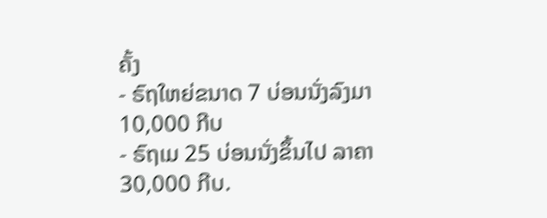ຄັ້ງ
- ຣົຖໃຫຍ່ຂນາດ 7 ບ່ອນນັ່ງລົງມາ 10,000 ກີບ
- ຣົຖເມ 25 ບ່ອນນັ່ງຂຶ້ນໄປ ລາຄາ 30,000 ກີບ.